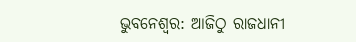ଭୁବନେଶ୍ବର: ଆଜିଠୁ ରାଜଧାନୀ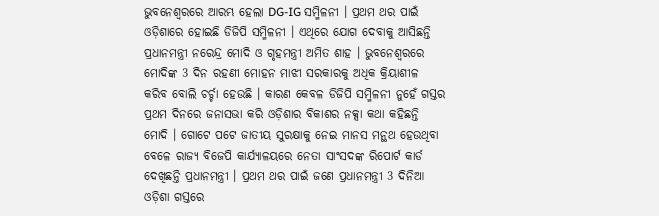ଭୁବନେଶ୍ବରରେ ଆରମ୍ଭ ହେଲା DG-IG ସମ୍ମିଳନୀ । ପ୍ରଥମ ଥର ପାଇଁ ଓଡ଼ିଶାରେ ହୋଇଛି ଡିଜିପି ସମ୍ମିଳନୀ । ଏଥିରେ ଯୋଗ ଦେବାକୁ ଆସିଛନ୍ତି ପ୍ରଧାନମନ୍ତ୍ରୀ ନରେନ୍ଦ୍ର ମୋଦି ଓ ଗୃହମନ୍ତ୍ରୀ ଅମିତ ଶାହ । ଭୁବନେଶ୍ୱରରେ ମୋଦିଙ୍କ 3 ଦିନ ରହଣୀ ମୋହନ ମାଝୀ ସରକାରକୁ ଅଧିକ କ୍ରିୟାଶୀଳ କରିବ ବୋଲି ଚର୍ଚ୍ଚା ହେଉଛି । କାରଣ କେବଳ ଡିଜିପି ସମ୍ମିଳନୀ ନୁହେଁ ଗସ୍ତର ପ୍ରଥମ ଦିନରେ ଜନାସଭା କରି ଓଡ଼ିଶାର ବିକାଶର ନକ୍ସା କଥା କହିଛନ୍ତି ମୋଦି । ଗୋଟେ ପଟେ ଜାତୀୟ ସୁରକ୍ଷାକୁ ନେଇ ମାନସ ମନ୍ଥଥ ହେଉଥିବା ବେଳେ ରାଜ୍ୟ ବିଜେପି କାର୍ଯ୍ୟାଳୟରେ ନେତା ସାଂସଦଙ୍କ ରିପୋର୍ଟ କାର୍ଡ ଦେଖିଛନ୍ତି ପ୍ରଧାନମନ୍ତ୍ରୀ । ପ୍ରଥମ ଥର ପାଇଁ ଜଣେ ପ୍ରଧାନମନ୍ତ୍ରୀ 3 ଦିନିଆ ଓଡ଼ିଶା ଗସ୍ତରେ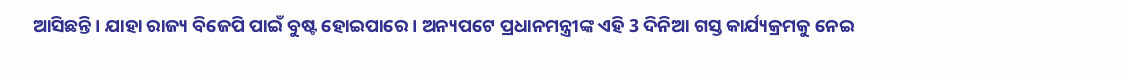ଆସିଛନ୍ତି । ଯାହା ରାଜ୍ୟ ବିଜେପି ପାଇଁ ବୁଷ୍ଟ ହୋଇପାରେ । ଅନ୍ୟପଟେ ପ୍ରଧାନମନ୍ତ୍ରୀଙ୍କ ଏହି 3 ଦିନିଆ ଗସ୍ତ କାର୍ଯ୍ୟକ୍ରମକୁ ନେଇ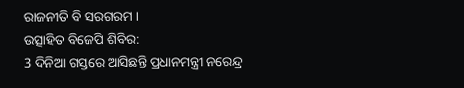ରାଜନୀତି ବି ସରଗରମ ।
ଉତ୍ସାହିତ ବିଜେପି ଶିବିର:
3 ଦିନିଆ ଗସ୍ତରେ ଆସିଛନ୍ତି ପ୍ରଧାନମନ୍ତ୍ରୀ ନରେନ୍ଦ୍ର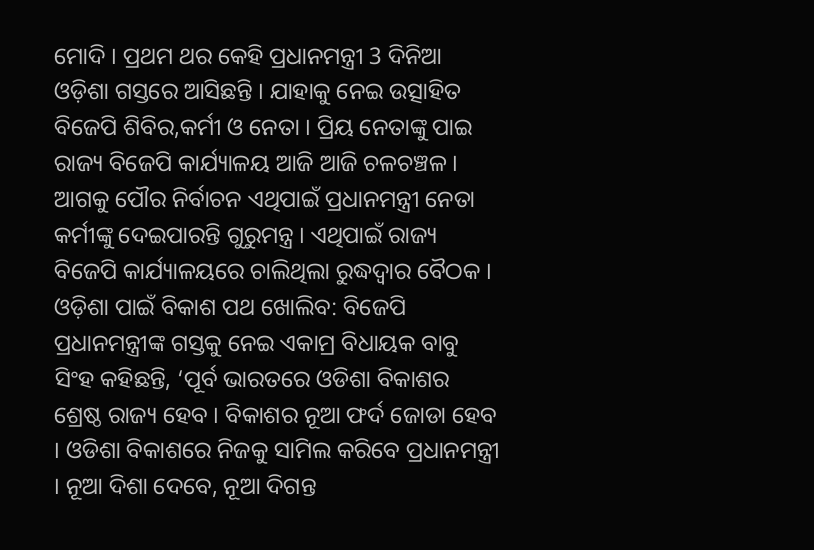ମୋଦି । ପ୍ରଥମ ଥର କେହି ପ୍ରଧାନମନ୍ତ୍ରୀ 3 ଦିନିଆ ଓଡ଼ିଶା ଗସ୍ତରେ ଆସିଛନ୍ତି । ଯାହାକୁ ନେଇ ଉତ୍ସାହିତ ବିଜେପି ଶିବିର,କର୍ମୀ ଓ ନେତା । ପ୍ରିୟ ନେତାଙ୍କୁ ପାଇ ରାଜ୍ୟ ବିଜେପି କାର୍ଯ୍ୟାଳୟ ଆଜି ଆଜି ଚଳଚଞ୍ଚଳ । ଆଗକୁ ପୌର ନିର୍ବାଚନ ଏଥିପାଇଁ ପ୍ରଧାନମନ୍ତ୍ରୀ ନେତା କର୍ମୀଙ୍କୁ ଦେଇପାରନ୍ତି ଗୁରୁମନ୍ତ୍ର । ଏଥିପାଇଁ ରାଜ୍ୟ ବିଜେପି କାର୍ଯ୍ୟାଳୟରେ ଚାଲିଥିଲା ରୁଦ୍ଧଦ୍ବାର ବୈଠକ ।
ଓଡ଼ିଶା ପାଇଁ ବିକାଶ ପଥ ଖୋଲିବ: ବିଜେପି
ପ୍ରଧାନମନ୍ତ୍ରୀଙ୍କ ଗସ୍ତକୁ ନେଇ ଏକାମ୍ର ବିଧାୟକ ବାବୁ ସିଂହ କହିଛନ୍ତି, ‘ପୂର୍ବ ଭାରତରେ ଓଡିଶା ବିକାଶର ଶ୍ରେଷ୍ଠ ରାଜ୍ୟ ହେବ । ବିକାଶର ନୂଆ ଫର୍ଦ ଜୋଡା ହେବ । ଓଡିଶା ବିକାଶରେ ନିଜକୁ ସାମିଲ କରିବେ ପ୍ରଧାନମନ୍ତ୍ରୀ । ନୂଆ ଦିଶା ଦେବେ, ନୂଆ ଦିଗନ୍ତ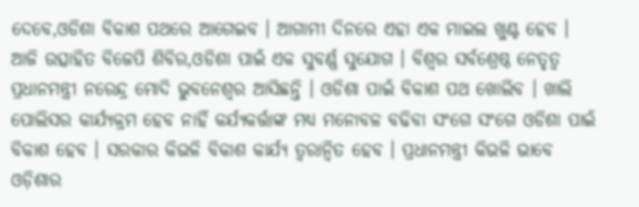ଦେବେ,ଓଡିଶା ବିକାଶ ପଥରେ ଆଗେଇବ । ଆଗାମୀ ଦିନରେ ଏହା ଏକ ମାଇଲ ଖୁଣ୍ଟ ହେବ । ଆଜି ଉତ୍ସାହିତ ବିଜେପି ଶିବିର,ଓଡିଶା ପାଇଁ ଏକ ସୁବର୍ଣ୍ଣ ସୁଯୋଗ । ବିଶ୍ୱର ସର୍ବଶ୍ରେଷ୍ଠ ନେତୃତ୍ୱ ପ୍ରଧାନମନ୍ତ୍ରୀ ନରେନ୍ଦ୍ର ମୋଦି ଭୁବନେଶ୍ୱର ଆସିଛନ୍ତି । ଓଡିଶା ପାଇଁ ବିକାଶ ପଥ ଖୋଲିବ । ଖାଲି ପୋଲିସର କାର୍ଯ୍ୟକ୍ରମ ହେବ ନାହିଁ କର୍ଯ୍ୟକର୍ତ୍ତାଙ୍କ ମଧ୍ୟ ମନୋବଳ ବଢିବା ସଂଗେ ସଂଗେ ଓଡିଶା ପାଇଁ ବିକାଶ ହେବ । ସରକାର କିଭଳି ବିକାଶ କାର୍ଯ୍ୟ ତ୍ୱରାନ୍ୱିତ ହେବ । ପ୍ରଧାନମନ୍ତ୍ରୀ କିଭଳି ଭାବେ ଓଡ଼ିଶାର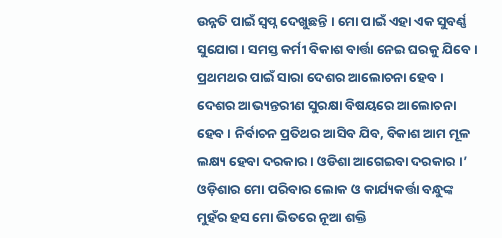ଉନ୍ନତି ପାଇଁ ସ୍ୱପ୍ନ ଦେଖୁଛନ୍ତି । ମୋ ପାଇଁ ଏହା ଏକ ସୁବର୍ଣ୍ଣ ସୁଯୋଗ । ସମସ୍ତ କର୍ମୀ ବିକାଶ ବାର୍ତ୍ତା ନେଇ ଘରକୁ ଯିବେ । ପ୍ରଥମଥର ପାଇଁ ସାରା ଦେଶର ଆଲୋଚନା ହେବ । ଦେଶର ଆଭ୍ୟନ୍ତରୀଣ ସୁରକ୍ଷା ବିଷୟରେ ଆଲୋଚନା ହେବ । ନିର୍ବାଚନ ପ୍ରତିଥର ଆସିବ ଯିବ, ବିକାଶ ଆମ ମୂଳ ଲକ୍ଷ୍ୟ ହେବା ଦରକାର । ଓଡିଶା ଆଗେଇବା ଦରକାର ।’
ଓଡ଼ିଶାର ମୋ ପରିବାର ଲୋକ ଓ କାର୍ଯ୍ୟକର୍ତ୍ତା ବନ୍ଧୁଙ୍କ ମୁହଁର ହସ ମୋ ଭିତରେ ନୂଆ ଶକ୍ତି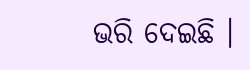ଭରି ଦେଇଛି ।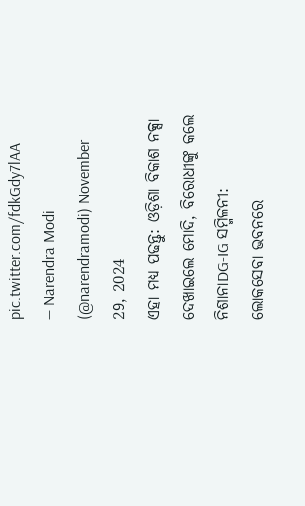pic.twitter.com/fdkGdy7lAA
— Narendra Modi (@narendramodi) November 29, 2024
ଏହା ମଧ୍ୟ ପଢନ୍ତୁ: ଓଡ଼ିଶା ବିକାଶ ନକ୍ସା ଦେଖାଇଲେ ମୋଦି, ବିରୋଧୀଙ୍କୁ କଲେ ନିଶାନାDG-IG ସମ୍ମିଳନୀ: ଲୋକସେବା ଭବନରେ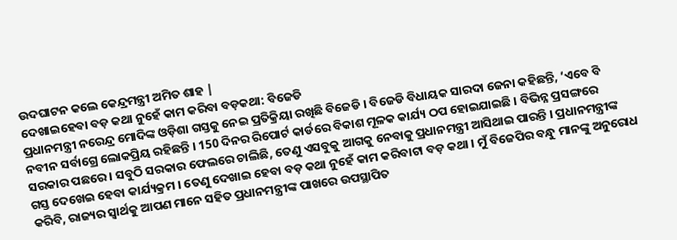ଉଦଘାଟନ କଲେ କେନ୍ଦ୍ରମନ୍ତ୍ରୀ ଅମିତ ଶାହ |
ଦେଖାଇହେବା ବଡ଼ କଥା ନୁହେଁ କାମ କରିବା ବଡ଼କଥା: ବିଜେଡି
ପ୍ରଧାନମନ୍ତ୍ରୀ ନରେନ୍ଦ୍ର ମୋଦିଙ୍କ ଓଡ଼ିଶା ଗସ୍ତକୁ ନେଇ ପ୍ରତିକ୍ରିୟା ରଖିଛି ବିଜେଡି । ବିଜେଡି ବିଧାୟକ ସାରଦା ଜେନା କହିଛନ୍ତି, ‘ଏବେ ବି ନବୀନ ସର୍ବାଗ୍ରେ ଲୋକପ୍ରିୟ ରହିଛନ୍ତି । 150 ଦିନର ରିପୋର୍ଟ କାର୍ଡରେ ବିକାଶ ମୂଳକ କାର୍ଯ୍ୟ ଠପ ହୋଇଯାଇଛି । ବିଭିନ୍ନ ପ୍ରସଙ୍ଗରେ ସରକାର ପଛରେ । ସବୁଠି ସରକାର ଫେଲରେ ଚାଲିଛି, ତେଣୁ ଏସବୁକୁ ଆଗକୁ ନେବାକୁ ପ୍ରଧାନମନ୍ତ୍ରୀ ଆସିଥାଇ ପାରନ୍ତି । ପ୍ରଧାନମନ୍ତ୍ରୀଙ୍କ ଗସ୍ତ ଦେଖେଇ ହେବା କାର୍ଯ୍ୟକ୍ରମ । ତେଣୁ ଦେଖାଇ ହେବା ବଡ଼ କଥା ନୁହେଁ କାମ କରିବାଟା ବଡ଼ କଥା । ମୁଁ ବିଜେପିର ବନ୍ଧୁ ମାନଙ୍କୁ ଅନୁରୋଧ କରିବି, ରାଜ୍ୟର ସ୍ୱାର୍ଥକୁ ଆପଣ ମାନେ ସହିତ ପ୍ରଧାନମନ୍ତ୍ରୀଙ୍କ ପାଖରେ ଉପସ୍ଥାପିତ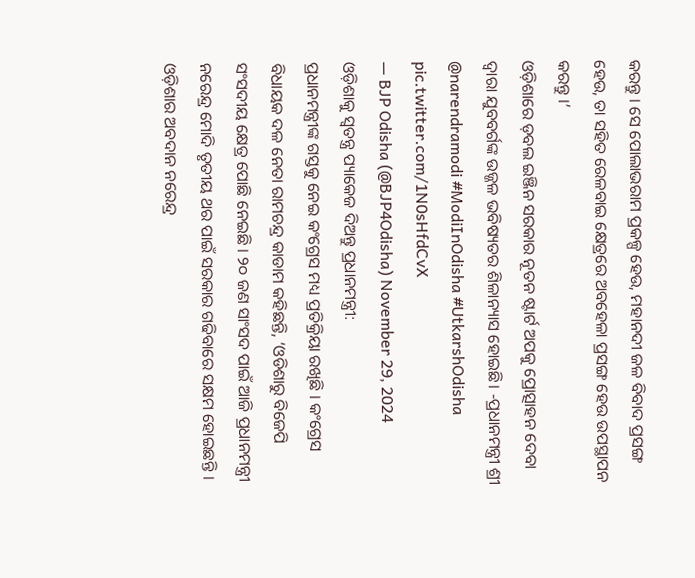କରନ୍ତୁ । ସେ ପୋଲାଭରାମ ପ୍ରକଳ୍ପ ହେଉ, ମହାନଦୀ ଜଳ ବିବାଦ ପ୍ରସଙ୍ଗ ହେଉ, ତା ସହିତ ରେଳବାଇ କ୍ଷେତ୍ରରେ ଅବହେଳା ପ୍ରସଙ୍ଗ ହେଉ ଉପସ୍ଥାପନ କରନ୍ତୁ ।’
ଓଡ଼ିଶାରେ ଡ଼ବଲ ଇଞ୍ଜିନ ସରକାର ନୂତନ ଷ୍ଟାର୍ଟ ଅପକୁ ପ୍ରୋତ୍ସାହନ ଦେବା ଦ୍ଵାରା ଯୁବବର୍ଗଙ୍କ ଉଜ୍ଜଳ ଭବିଷ୍ୟତର ଶିଳାନ୍ୟାସ ହୋଇଛି। -ପ୍ରଧାନମନ୍ତ୍ରୀ ଶ୍ରୀ @narendramodi #ModiInOdisha #UtkarshOdisha pic.twitter.com/1N0sHfdCvX
— BJP Odisha (@BJP4Odisha) November 29, 2024
ଓଡ଼ିଶାକୁ ସ୍ବତନ୍ତ୍ର ପ୍ୟାକେଜ ଦିଅନ୍ତୁ ପ୍ରଧାନମନ୍ତ୍ରୀ:
ପ୍ରଧାନମନ୍ତ୍ରୀଙ୍କ ଗସ୍ତକୁ ନେଇ କଂଗ୍ରେସ ମଧ୍ୟ ପ୍ରତିକ୍ରିୟା ରଖିଛି । କଂଗ୍ରେସ ବିଧାୟକ ଦଳ ନେତା ରାମଚନ୍ଦ୍ର କାଡାମ କହିଛନ୍ତି, ‘ଓଡିଶାରୁ ବିଜେପି ସଂସଦୀୟ କ୍ଷେତ୍ର ପୋଛି ନେଇଛି । ୨୦ ଜଣ ସାଂସଦ ପାଇଁ ଆଜି ପ୍ରଧାନମନ୍ତ୍ରୀ ନରେନ୍ଦ୍ର ମୋଦି ତୃତୀୟ ଥର ପାଇଁ ସରକାର ଗଢିବାରେ ସକ୍ଷମ ହୋଇଛନ୍ତି । ଓଡ଼ିଶାର ଅବଦାନ ନରେନ୍ଦ୍ର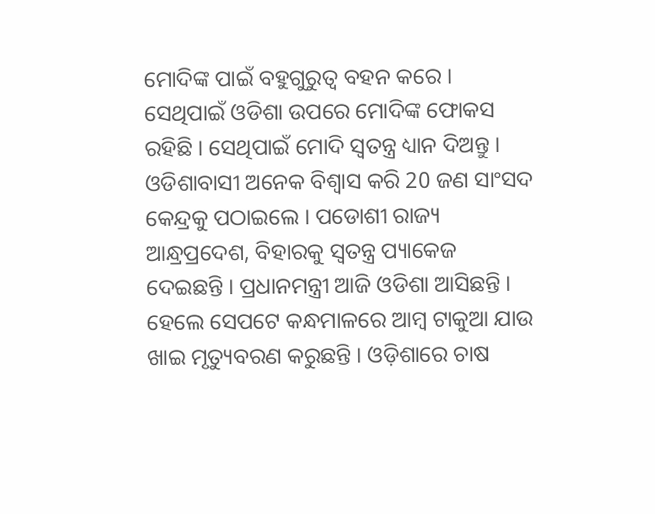ମୋଦିଙ୍କ ପାଇଁ ବହୁଗୁରୁତ୍ୱ ବହନ କରେ । ସେଥିପାଇଁ ଓଡିଶା ଉପରେ ମୋଦିଙ୍କ ଫୋକସ ରହିଛି । ସେଥିପାଇଁ ମୋଦି ସ୍ୱତନ୍ତ୍ର ଧ୍ୟାନ ଦିଅନ୍ତୁ । ଓଡିଶାବାସୀ ଅନେକ ବିଶ୍ୱାସ କରି 20 ଜଣ ସାଂସଦ କେନ୍ଦ୍ରକୁ ପଠାଇଲେ । ପଡୋଶୀ ରାଜ୍ୟ ଆନ୍ଧ୍ରପ୍ରଦେଶ, ବିହାରକୁ ସ୍ୱତନ୍ତ୍ର ପ୍ୟାକେଜ ଦେଇଛନ୍ତି । ପ୍ରଧାନମନ୍ତ୍ରୀ ଆଜି ଓଡିଶା ଆସିଛନ୍ତି । ହେଲେ ସେପଟେ କନ୍ଧମାଳରେ ଆମ୍ବ ଟାକୁଆ ଯାଉ ଖାଇ ମୃତ୍ୟୁବରଣ କରୁଛନ୍ତି । ଓଡ଼ିଶାରେ ଚାଷ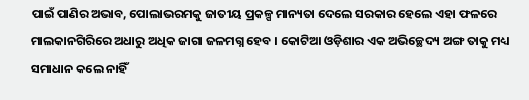ପାଇଁ ପାଣିର ଅଭାବ, ପୋଲାଭରମକୁ ଜାତୀୟ ପ୍ରକଳ୍ପ ମାନ୍ୟତା ଦେଲେ ସରକାର ହେଲେ ଏହା ଫଳରେ ମାଲକାନଗିରିରେ ଅଧାରୁ ଅଧିକ ଜାଗା ଜଳମଗ୍ନ ହେବ । କୋଟିଆ ଓଡ଼ିଶାର ଏକ ଅଭିଚ୍ଛେଦ୍ୟ ଅଙ୍ଗ ତାକୁ ମଧ୍ୟ ସମାଧାନ କଲେ ନାହିଁ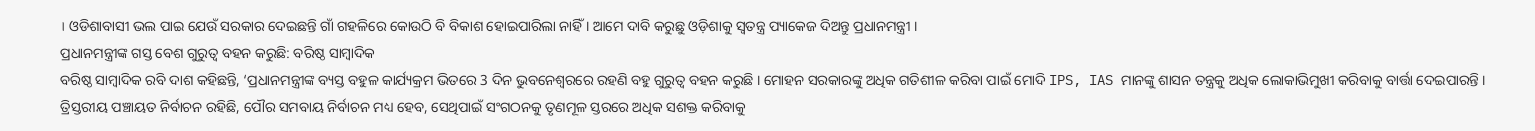। ଓଡିଶାବାସୀ ଭଲ ପାଇ ଯେଉଁ ସରକାର ଦେଇଛନ୍ତି ଗାଁ ଗହଳିରେ କୋଉଠି ବି ବିକାଶ ହୋଇପାରିଲା ନାହିଁ । ଆମେ ଦାବି କରୁଛୁ ଓଡ଼ିଶାକୁ ସ୍ବତନ୍ତ୍ର ପ୍ୟାକେଜ ଦିଅନ୍ତୁ ପ୍ରଧାନମନ୍ତ୍ରୀ ।
ପ୍ରଧାନମନ୍ତ୍ରୀଙ୍କ ଗସ୍ତ ବେଶ ଗୁରୁତ୍ବ ବହନ କରୁଛି: ବରିଷ୍ଠ ସାମ୍ବାଦିକ
ବରିଷ୍ଠ ସାମ୍ବାଦିକ ରବି ଦାଶ କହିଛନ୍ତି, ‘ପ୍ରଧାନମନ୍ତ୍ରୀଙ୍କ ବ୍ୟସ୍ତ ବହୁଳ କାର୍ଯ୍ୟକ୍ରମ ଭିତରେ 3 ଦିନ ଭୁବନେଶ୍ୱରରେ ରହଣି ବହୁ ଗୁରୁତ୍ୱ ବହନ କରୁଛି । ମୋହନ ସରକାରଙ୍କୁ ଅଧିକ ଗତିଶୀଳ କରିବା ପାଇଁ ମୋଦି IPS, IAS ମାନଙ୍କୁ ଶାସନ ତନ୍ତ୍ରକୁ ଅଧିକ ଲୋକାଭିମୁଖୀ କରିବାକୁ ବାର୍ତ୍ତା ଦେଇପାରନ୍ତି । ତ୍ରିସ୍ତରୀୟ ପଞ୍ଚାୟତ ନିର୍ବାଚନ ରହିଛି, ପୌର ସମବାୟ ନିର୍ବାଚନ ମଧ୍ୟ ହେବ, ସେଥିପାଇଁ ସଂଗଠନକୁ ତୃଣମୂଳ ସ୍ତରରେ ଅଧିକ ସଶକ୍ତ କରିବାକୁ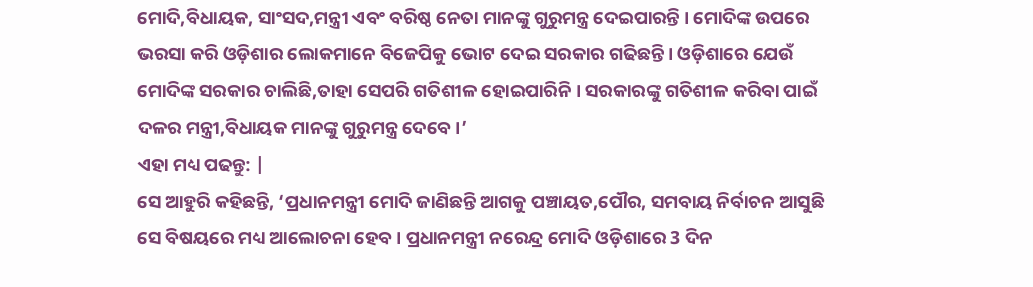ମୋଦି,ବିଧାୟକ, ସାଂସଦ,ମନ୍ତ୍ରୀ ଏବଂ ବରିଷ୍ଠ ନେତା ମାନଙ୍କୁ ଗୁରୁମନ୍ତ୍ର ଦେଇପାରନ୍ତି । ମୋଦିଙ୍କ ଉପରେ ଭରସା କରି ଓଡ଼ିଶାର ଲୋକମାନେ ବିଜେପିକୁ ଭୋଟ ଦେଇ ସରକାର ଗଢିଛନ୍ତି । ଓଡ଼ିଶାରେ ଯେଉଁ ମୋଦିଙ୍କ ସରକାର ଚାଲିଛି,ତାହା ସେପରି ଗତିଶୀଳ ହୋଇପାରିନି । ସରକାରଙ୍କୁ ଗତିଶୀଳ କରିବା ପାଇଁ ଦଳର ମନ୍ତ୍ରୀ,ବିଧାୟକ ମାନଙ୍କୁ ଗୁରୁମନ୍ତ୍ର ଦେବେ ।’
ଏହା ମଧ୍ୟ ପଢନ୍ତୁ: |
ସେ ଆହୁରି କହିଛନ୍ତି, ‘ପ୍ରଧାନମନ୍ତ୍ରୀ ମୋଦି ଜାଣିଛନ୍ତି ଆଗକୁ ପଞ୍ଚାୟତ,ପୌର, ସମବାୟ ନିର୍ବାଚନ ଆସୁଛି ସେ ବିଷୟରେ ମଧ୍ୟ ଆଲୋଚନା ହେବ । ପ୍ରଧାନମନ୍ତ୍ରୀ ନରେନ୍ଦ୍ର ମୋଦି ଓଡ଼ିଶାରେ 3 ଦିନ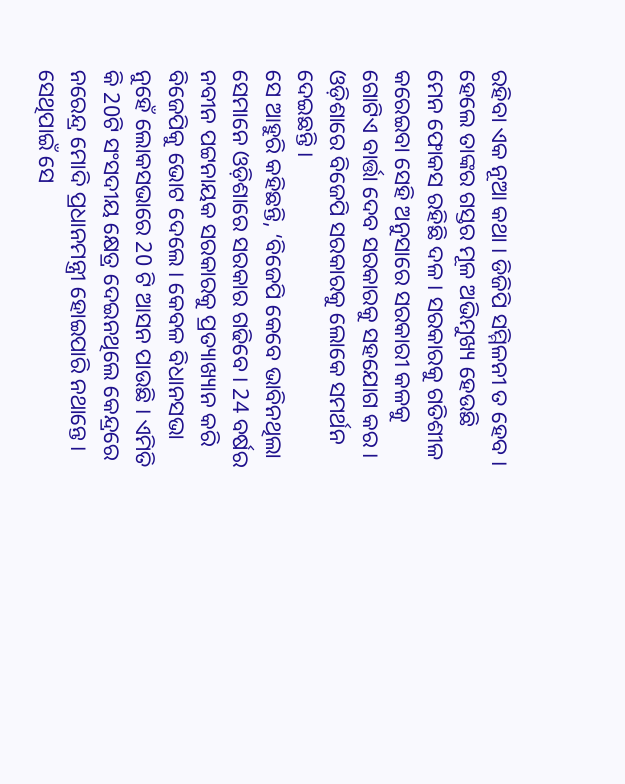ରହିବା ଏକ ନୂଆ କଥା । ଡିଜିପି ସମ୍ମିଳନୀ ତ ହେବ । ହେଲେ ତାଙ୍କର ଗସ୍ତର ମୂଳ ଅଭିମୁଖ୍ୟ ହେଉଛି ମେନ ଫୋକସ ରହିଛି ଦଳ । ସରକାରକୁ ଗତିଶୀଳ କରେଇବା ସେହି ଅନୁସାରେ ସରକାରୀ କଳକୁ ଗୋଟିଏ ବାର୍ତ୍ତା ଦେବ ସରକାରକୁ ସହଯୋଗ କର । ଓଡ଼ିଶାରେ ବିଜେପି ସରକାରକୁ ଲୋକେ ସମର୍ଥନ ଦେଇଛନ୍ତି ।
ସେ ଆହୁରି କହିଛନ୍ତି, ‘ବିଜେପି କେବେ ଭାବିନଥିଲା ସେମାନେ ଓଡ଼ିଶାରେ ସରକାର ଗଢିବେ । 24 ବର୍ଷର ନବୀନ ପଟ୍ଟନାୟକ ସରକାରକୁ ପ୍ରତ୍ୟାଖ୍ୟାନ କରି ବିଜେପିକୁ ଭୋଟ ଦେଲେ । କେବଳ ବିଧାନସଭା ନୁହେଁ ଲୋକସଭାରେ 20 ଟି ଆସନ ପାଉଛି । ଏମିତି କି 20ଟି ସଂସଦୀୟ କ୍ଷେତ୍ର ଦେଇନଥିଲେ କେନ୍ଦ୍ରରେ ନରେନ୍ଦ୍ର ମୋଦି ପ୍ରଧାନମନ୍ତ୍ରୀ ହୋଇପାରି ନଥାନ୍ତେ । ସେଥିପାଇଁ ସେ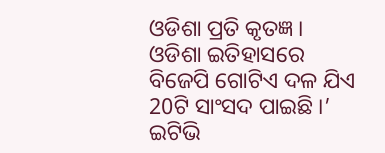ଓଡିଶା ପ୍ରତି କୃତଜ୍ଞ । ଓଡିଶା ଇତିହାସରେ ବିଜେପି ଗୋଟିଏ ଦଳ ଯିଏ 20ଟି ସାଂସଦ ପାଇଛି ।’
ଇଟିଭି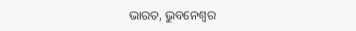ଭାରତ, ଭୁବନେଶ୍ବର